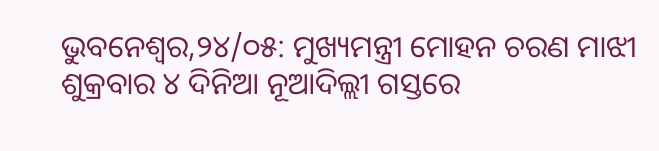ଭୁବନେଶ୍ୱର,୨୪/୦୫: ମୁଖ୍ୟମନ୍ତ୍ରୀ ମୋହନ ଚରଣ ମାଝୀ ଶୁକ୍ରବାର ୪ ଦିନିଆ ନୂଆଦିଲ୍ଲୀ ଗସ୍ତରେ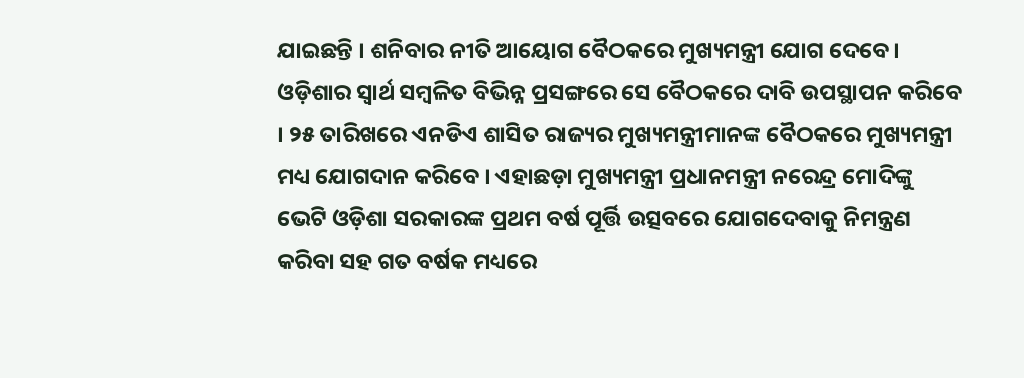ଯାଇଛନ୍ତି । ଶନିବାର ନୀତି ଆୟୋଗ ବୈଠକରେ ମୁଖ୍ୟମନ୍ତ୍ରୀ ଯୋଗ ଦେବେ। ଓଡ଼ିଶାର ସ୍ୱାର୍ଥ ସମ୍ବଳିତ ବିଭିନ୍ନ ପ୍ରସଙ୍ଗରେ ସେ ବୈଠକରେ ଦାବି ଉପସ୍ଥାପନ କରିବେ । ୨୫ ତାରିଖରେ ଏନଡିଏ ଶାସିତ ରାଜ୍ୟର ମୁଖ୍ୟମନ୍ତ୍ରୀମାନଙ୍କ ବୈଠକରେ ମୁଖ୍ୟମନ୍ତ୍ରୀ ମଧ୍ୟ ଯୋଗଦାନ କରିବେ । ଏହାଛଡ଼ା ମୁଖ୍ୟମନ୍ତ୍ରୀ ପ୍ରଧାନମନ୍ତ୍ରୀ ନରେନ୍ଦ୍ର ମୋଦିଙ୍କୁ ଭେଟି ଓଡ଼ିଶା ସରକାରଙ୍କ ପ୍ରଥମ ବର୍ଷ ପୂର୍ତ୍ତି ଉତ୍ସବରେ ଯୋଗଦେବାକୁ ନିମନ୍ତ୍ରଣ କରିବା ସହ ଗତ ବର୍ଷକ ମଧ୍ୟରେ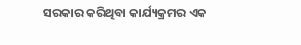ସରକାର କରିଥିବା କାର୍ଯ୍ୟକ୍ରମର ଏକ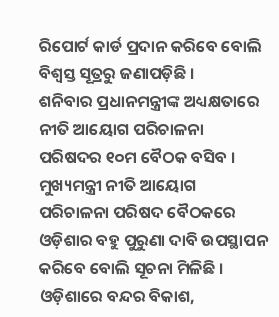ରିପୋର୍ଟ କାର୍ଡ ପ୍ରଦାନ କରିବେ ବୋଲି ବିଶ୍ୱସ୍ତ ସୂତ୍ରରୁ ଜଣାପଡ଼ିଛି ।
ଶନିବାର ପ୍ରଧାନମନ୍ତ୍ରୀଙ୍କ ଅଧ୍ୟକ୍ଷତାରେ ନୀତି ଆୟୋଗ ପରିଚାଳନା ପରିଷଦର ୧୦ମ ବୈଠକ ବସିବ । ମୁଖ୍ୟମନ୍ତ୍ରୀ ନୀତି ଆୟୋଗ ପରିଚାଳନା ପରିଷଦ ବୈଠକରେ ଓଡ଼ିଶାର ବହୁ ପୁରୁଣା ଦାବି ଉପସ୍ଥାପନ କରିବେ ବୋଲି ସୂଚନା ମିଳିଛି । ଓଡ଼ିଶାରେ ବନ୍ଦର ବିକାଶ,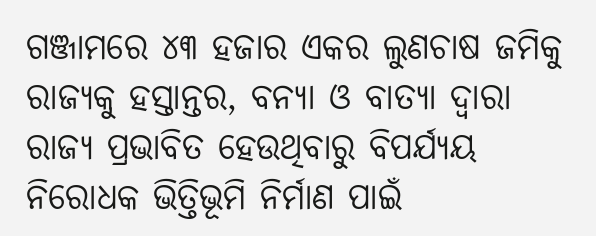ଗଞ୍ଜାମରେ ୪୩ ହଜାର ଏକର ଲୁଣଚାଷ ଜମିକୁ ରାଜ୍ୟକୁ ହସ୍ତାନ୍ତର, ବନ୍ୟା ଓ ବାତ୍ୟା ଦ୍ୱାରା ରାଜ୍ୟ ପ୍ରଭାବିତ ହେଉଥିବାରୁ ବିପର୍ଯ୍ୟୟ ନିରୋଧକ ଭିତ୍ତିଭୂମି ନିର୍ମାଣ ପାଇଁ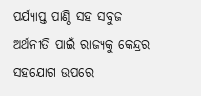ପର୍ଯ୍ୟାପ୍ତ ପାଣ୍ଠି ସହ ସବୁଜ ଅର୍ଥନୀତି ପାଇଁ ରାଜ୍ୟକୁ କେନ୍ଦ୍ରର ସହଯୋଗ ଉପରେ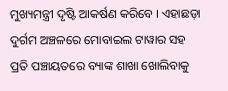ମୁଖ୍ୟମନ୍ତ୍ରୀ ଦୃଷ୍ଟି ଆକର୍ଷଣ କରିବେ । ଏହାଛଡ଼ା ଦୁର୍ଗମ ଅଞ୍ଚଳରେ ମୋବାଇଲ ଟାୱାର ସହ ପ୍ରତି ପଞ୍ଚାୟତରେ ବ୍ୟାଙ୍କ ଶାଖା ଖୋଲିବାକୁ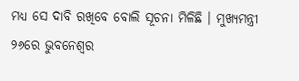ମଧ୍ୟ ସେ ଦାବି ରଖିବେ ବୋଲି ସୂଚନା ମିଳିଛି । ମୁଖ୍ୟମନ୍ତ୍ରୀ ୨୬ରେ ଭୁବନେଶ୍ୱର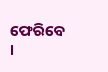ଫେରିବେ ।